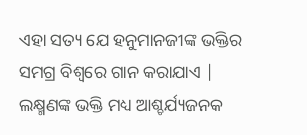ଏହା ସତ୍ୟ ଯେ ହନୁମାନଜୀଙ୍କ ଭକ୍ତିର ସମଗ୍ର ବିଶ୍ୱରେ ଗାନ କରାଯାଏ | ଲକ୍ଷ୍ମଣଙ୍କ ଭକ୍ତି ମଧ୍ୟ ଆଶ୍ଚର୍ଯ୍ୟଜନକ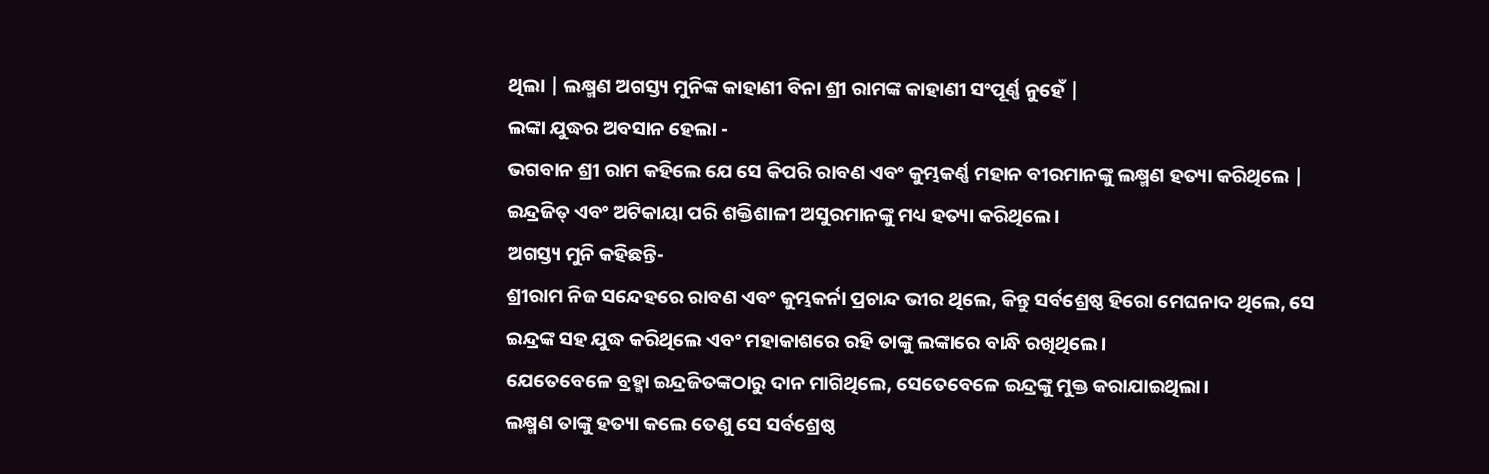ଥିଲା | ଲକ୍ଷ୍ମଣ ଅଗସ୍ତ୍ୟ ମୁନିଙ୍କ କାହାଣୀ ବିନା ଶ୍ରୀ ରାମଙ୍କ କାହାଣୀ ସଂପୂର୍ଣ୍ଣ ନୁହେଁ |
ଲଙ୍କା ଯୁଦ୍ଧର ଅବସାନ ହେଲା -
ଭଗବାନ ଶ୍ରୀ ରାମ କହିଲେ ଯେ ସେ କିପରି ରାବଣ ଏବଂ କୁମ୍ଭକର୍ଣ୍ଣ ମହାନ ବୀରମାନଙ୍କୁ ଲକ୍ଷ୍ମଣ ହତ୍ୟା କରିଥିଲେ | ଇନ୍ଦ୍ରଜିତ୍ ଏବଂ ଅଟିକାୟା ପରି ଶକ୍ତିଶାଳୀ ଅସୁରମାନଙ୍କୁ ମଧ୍ୟ ହତ୍ୟା କରିଥିଲେ।
ଅଗସ୍ତ୍ୟ ମୁନି କହିଛନ୍ତି-
ଶ୍ରୀରାମ ନିଜ ସନ୍ଦେହରେ ରାବଣ ଏବଂ କୁମ୍ଭକର୍ନା ପ୍ରଚାନ୍ଦ ଭୀର ଥିଲେ, କିନ୍ତୁ ସର୍ବଶ୍ରେଷ୍ଠ ହିରୋ ମେଘନାଦ ଥିଲେ, ସେ ଇନ୍ଦ୍ରଙ୍କ ସହ ଯୁଦ୍ଧ କରିଥିଲେ ଏବଂ ମହାକାଶରେ ରହି ତାଙ୍କୁ ଲଙ୍କାରେ ବାନ୍ଧି ରଖିଥିଲେ।
ଯେତେବେଳେ ବ୍ରହ୍ମା ଇନ୍ଦ୍ରଜିତଙ୍କଠାରୁ ଦାନ ମାଗିଥିଲେ, ସେତେବେଳେ ଇନ୍ଦ୍ରଙ୍କୁ ମୁକ୍ତ କରାଯାଇଥିଲା।
ଲକ୍ଷ୍ମଣ ତାଙ୍କୁ ହତ୍ୟା କଲେ ତେଣୁ ସେ ସର୍ବଶ୍ରେଷ୍ଠ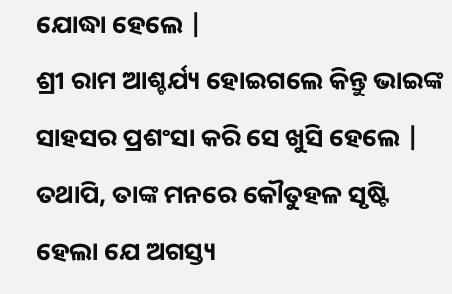ଯୋଦ୍ଧା ହେଲେ |
ଶ୍ରୀ ରାମ ଆଶ୍ଚର୍ଯ୍ୟ ହୋଇଗଲେ କିନ୍ତୁ ଭାଇଙ୍କ ସାହସର ପ୍ରଶଂସା କରି ସେ ଖୁସି ହେଲେ |
ତଥାପି, ତାଙ୍କ ମନରେ କୌତୁହଳ ସୃଷ୍ଟି ହେଲା ଯେ ଅଗସ୍ତ୍ୟ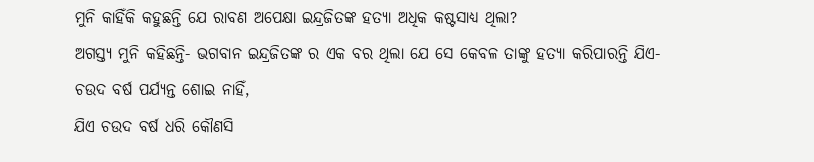ମୁନି କାହିଁକି କହୁଛନ୍ତି ଯେ ରାବଣ ଅପେକ୍ଷା ଇନ୍ଦ୍ରଜିତଙ୍କ ହତ୍ୟା ଅଧିକ କଷ୍ଟସାଧ୍ୟ ଥିଲା?
ଅଗସ୍ତ୍ୟ ମୁନି କହିଛନ୍ତି- ଭଗବାନ ଇନ୍ଦ୍ରଜିତଙ୍କ ର ଏକ ବର ଥିଲା ଯେ ସେ କେବଳ ତାଙ୍କୁ ହତ୍ୟା କରିପାରନ୍ତି ଯିଏ-
ଚଉଦ ବର୍ଷ ପର୍ଯ୍ୟନ୍ତ ଶୋଇ ନାହିଁ,
ଯିଏ ଚଉଦ ବର୍ଷ ଧରି କୌଣସି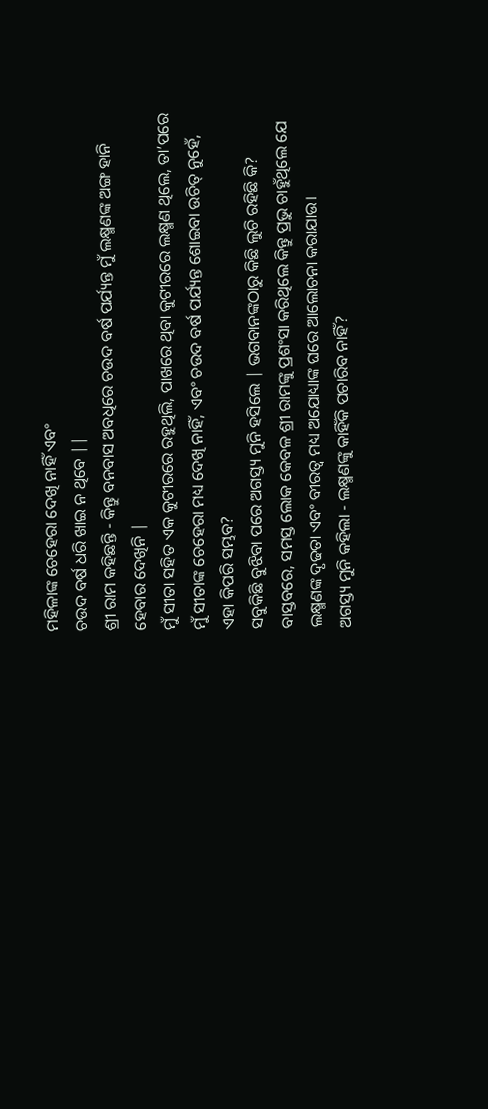ମହିଳାଙ୍କ ଚେହେରା ଦେଖି ନାହିଁ ଏବଂ
ଚଉଦ ବର୍ଷ ଧରି ଖାଇ ନ ଥିବେ ||
ଶ୍ରୀ ରାମ କହିଛନ୍ତି - କିନ୍ତୁ ବନବାସ ଅବଧିରେ ଚଉଦ ବର୍ଷ ପର୍ଯ୍ୟନ୍ତ ମୁଁ ଲକ୍ଷ୍ମଣଙ୍କ ଅଙ୍ଗ ହାନି ହେବାର ଦେଖିନି |
ମୁଁ ସୀତା ସହିତ ଏକ କୁଟୀରରେ ରହୁଥିଲି, ପାଖରେ ଥିବା କୁଟୀରରେ ଲକ୍ଷ୍ମଣ ଥିଲେ, ତା’ପରେ ମୁଁ ସୀତାଙ୍କ ଚେହେରା ମଧ୍ୟ ଦେଖି ନାହିଁ, ଏବଂ ଚଉଦ ବର୍ଷ ପର୍ଯ୍ୟନ୍ତ ଶୋଇବା ଉଚିତ୍ ନୁହେଁ, ଏହା କିପରି ସମ୍ଭବ?
ସବୁକିଛି ବୁଝିବା ପରେ ଅଗସ୍ତ୍ୟ ମୁନି ହସିଲେ | ଭଗବାନଙ୍କଠାରୁ କିଛି ଲୁଚି ରହିଛି କି?
ବାସ୍ତବରେ, ସମସ୍ତ ଲୋକ କେବଳ ଶ୍ରୀ ରାମଙ୍କୁ ପ୍ରଶଂସା କରିଥିଲେ କିନ୍ତୁ ପ୍ରଭୁ ଚାହୁଁଥିଲେ ଯେ ଲକ୍ଷ୍ମଣଙ୍କ ଦୃଢତା ଏବଂ ବୀରତ୍ୱ ମଧ୍ୟ ଅଯୋଧ୍ୟାଙ୍କ ଘରେ ଆଲୋଚନା କରାଯାଉ।
ଅଗସ୍ତ୍ୟ ମୁନି କହିଲା - ଲକ୍ଷ୍ମଣଙ୍କୁ କାହିଁକି ପଚାରିବ ନାହିଁ?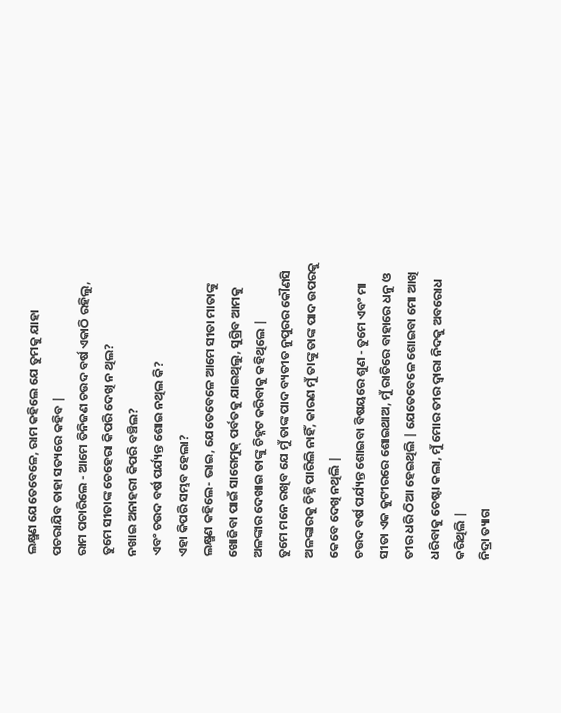ଲକ୍ଷ୍ମଣ ଯେତେବେଳେ, ରାମ କହିଲେ ଯେ ତୁମକୁ ଯାହା ପଚରାଯିବ ତାହା ସତ୍ୟରେ କହିବ |
ରାମ ପଚାରିଲେ - ଆମେ ତିନିଜଣ ଚଉଦ ବର୍ଷ ଏକାଠି ରହିଲୁ, ତୁମେ ସୀତାଙ୍କ ଚେହେରା କିପରି ଦେଖି ନ ଥିଲ?
ନଖାଇ ଅନାହରୀ କିପରି ବଞ୍ଚିଲ?
ଏବଂ ଚଉଦ ବର୍ଷ ପର୍ଯ୍ୟନ୍ତ ଶୋଇ ନଥିଲ କି?
ଏହା କିପରି ସମ୍ଭବ ହେଲା?
ଲକ୍ଷ୍ମଣ କହିଲେ- ଭାଇ, ଯେତେବେଳେ ଆମେ ସୀତା ମାତାଙ୍କୁ ଖୋଜିବା ପାଇଁ ସାଗେମୁକ୍ ପର୍ବତକୁ ଯାଇଥିଲୁ, ସୁଗ୍ରିବ ଆମକୁ ଅଳଙ୍କାର ଦେଖାଇ ତାଙ୍କୁ ଚିହ୍ନଟ କରିବାକୁ କହିଥିଲେ |
ତୁମେ ମନେ ରଖିବ ଯେ ମୁଁ ତାଙ୍କ ପାଦ ବ୍ୟତୀତ ନୁପୁରର କୌଣସି ଅଳଙ୍କାରକୁ ଚିହ୍ନି ପାରିଲି ନାହିଁ, କାରଣ ମୁଁ ତାଙ୍କୁ ତାଙ୍କ ପାଦ ଉପରକୁ କେବେ ଦେଖି ନଥିଲି |
ଚଉଦ ବର୍ଷ ପର୍ଯ୍ୟନ୍ତ ଶୋଇବା ବିଷୟରେ ଶୁଣ - ତୁମେ ଏବଂ ମା ସୀତା ଏକ କୁଟୀରରେ ଶୋଇଥାଅ, ମୁଁ ରାତିରେ ବାହାରେ ଧନୁ ଓ ତୀର ଧରି ଠିଆ ହେଇଥିଲି | ଯେତେବେଳେ ଶୋଇବା ମୋ ଆଖି ଧରିବାକୁ ଚେଷ୍ଟା କଲା, ମୁଁ ମୋର ତୀର ଦ୍ୱାରା ନିଦକୁ ଅବରୋଧ କରିଥିଲି |
ନିଦ୍ରା ତ୍ୟାଗ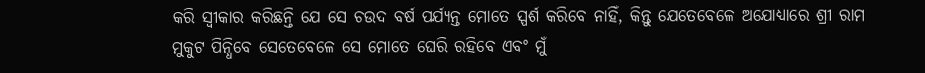କରି ସ୍ୱୀକାର କରିଛନ୍ତି ଯେ ସେ ଚଉଦ ବର୍ଷ ପର୍ଯ୍ୟନ୍ତ ମୋତେ ସ୍ପର୍ଶ କରିବେ ନାହିଁ, କିନ୍ତୁ ଯେତେବେଳେ ଅଯୋଧ୍ୟାରେ ଶ୍ରୀ ରାମ ମୁକୁଟ ପିନ୍ଧିବେ ସେତେବେଳେ ସେ ମୋତେ ଘେରି ରହିବେ ଏବଂ ମୁଁ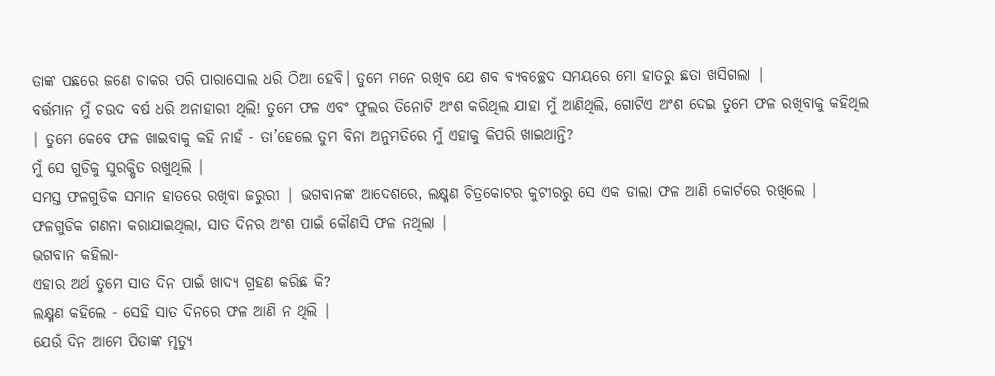ତାଙ୍କ ପଛରେ ଜଣେ ଚାକର ପରି ପାରାସୋଲ ଧରି ଠିଆ ହେବି। ତୁମେ ମନେ ରଖିବ ଯେ ଶବ ବ୍ୟବଚ୍ଛେଦ ସମୟରେ ମୋ ହାତରୁ ଛତା ଖସିଗଲା |
ବର୍ତ୍ତମାନ ମୁଁ ଚଉଦ ବର୍ଷ ଧରି ଅନାହାରୀ ଥିଲି! ତୁମେ ଫଳ ଏବଂ ଫୁଲର ତିନୋଟି ଅଂଶ କରିଥିଲ ଯାହା ମୁଁ ଆଣିଥିଲି, ଗୋଟିଏ ଅଂଶ ଦେଇ ତୁମେ ଫଳ ରଖିବାକୁ କହିଥିଲ | ତୁମେ କେବେ ଫଳ ଖାଇବାକୁ କହି ନାହଁ - ତା’ହେଲେ ତୁମ ବିନା ଅନୁମତିରେ ମୁଁ ଏହାକୁ କିପରି ଖାଇଥାନ୍ତି?
ମୁଁ ସେ ଗୁଡିକୁ ସୁରକ୍ଷିତ ରଖୁଥିଲି |
ସମସ୍ତ ଫଳଗୁଡିକ ସମାନ ହାତରେ ରଖିବା ଜରୁରୀ | ଭଗବାନଙ୍କ ଆଦେଶରେ, ଲକ୍ଷ୍ମଣ ଚିତ୍ରକୋଟର କୁଟୀରରୁ ସେ ଏକ ଡାଲା ଫଳ ଆଣି କୋର୍ଟରେ ରଖିଲେ | ଫଳଗୁଡିକ ଗଣନା କରାଯାଇଥିଲା, ସାତ ଦିନର ଅଂଶ ପାଇଁ କୌଣସି ଫଳ ନଥିଲା |
ଭଗବାନ କହିଲା-
ଏହାର ଅର୍ଥ ତୁମେ ସାତ ଦିନ ପାଇଁ ଖାଦ୍ୟ ଗ୍ରହଣ କରିଛ କି?
ଲକ୍ଷ୍ମଣ କହିଲେ - ସେହି ସାତ ଦିନରେ ଫଳ ଆଣି ନ ଥିଲି |
ଯେଉଁ ଦିନ ଆମେ ପିତାଙ୍କ ମୃତ୍ୟୁ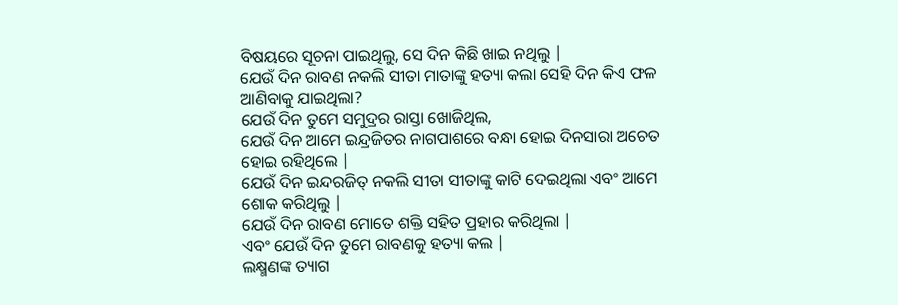ବିଷୟରେ ସୂଚନା ପାଇଥିଲୁ, ସେ ଦିନ କିଛି ଖାଇ ନଥିଲୁ |
ଯେଉଁ ଦିନ ରାବଣ ନକଲି ସୀତା ମାତାଙ୍କୁ ହତ୍ୟା କଲା ସେହି ଦିନ କିଏ ଫଳ ଆଣିବାକୁ ଯାଇଥିଲା?
ଯେଉଁ ଦିନ ତୁମେ ସମୁଦ୍ରର ରାସ୍ତା ଖୋଜିଥିଲ,
ଯେଉଁ ଦିନ ଆମେ ଇନ୍ଦ୍ରଜିତର ନାଗପାଶରେ ବନ୍ଧା ହୋଇ ଦିନସାରା ଅଚେତ ହୋଇ ରହିଥିଲେ |
ଯେଉଁ ଦିନ ଇନ୍ଦରଜିତ୍ ନକଲି ସୀତା ସୀତାଙ୍କୁ କାଟି ଦେଇଥିଲା ଏବଂ ଆମେ ଶୋକ କରିଥିଲୁ |
ଯେଉଁ ଦିନ ରାବଣ ମୋତେ ଶକ୍ତି ସହିତ ପ୍ରହାର କରିଥିଲା |
ଏବଂ ଯେଉଁ ଦିନ ତୁମେ ରାବଣକୁ ହତ୍ୟା କଲ |
ଲକ୍ଷ୍ମଣଙ୍କ ତ୍ୟାଗ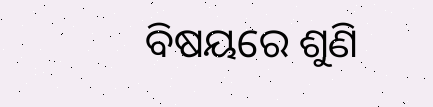ବିଷୟରେ ଶୁଣି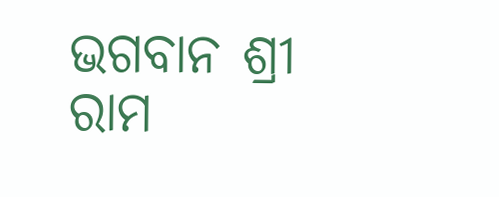ଭଗବାନ ଶ୍ରୀ ରାମ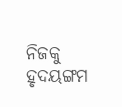ନିଜକୁ ହୃଦୟଙ୍ଗମ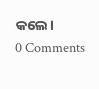କଲେ।
0 Comments